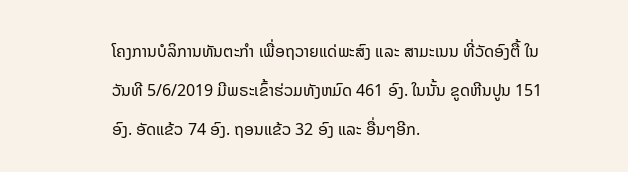ໂຄງການບໍລິການທັນຕະກຳ ເພື່ອຖວາຍແດ່ພະສົງ ແລະ ສາມະເນນ ທີ່ວັດອົງຕື້ ໃນວັນທີ 5/6/2019 ມີພຣະເຂົ້າຮ່ວມທັງຫມົດ 461 ອົງ. ໃນນັ້ນ ຂູດຫີນປູນ 151 ອົງ. ອັດແຂ້ວ 74 ອົງ. ຖອນແຂ້ວ 32 ອົງ ແລະ ອື່ນໆອີກ.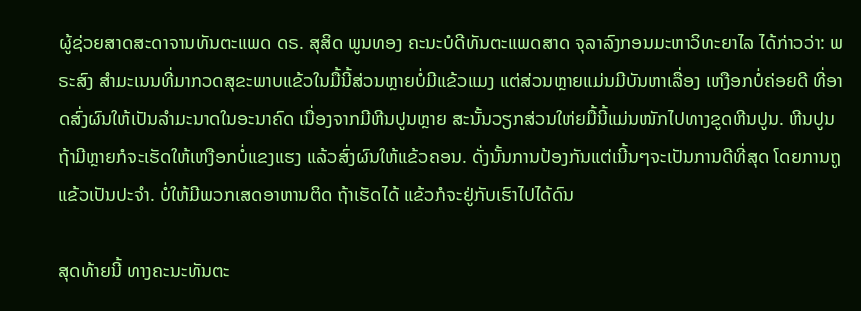ຜູ້ຊ່ວຍສາດສະດາຈານທັນຕະແພດ ດຣ. ສຸສິດ ພູນທອງ ຄະນະບໍດີທັນຕະແພດສາດ ຈຸລາລົງກອນມະຫາວິທະຍາໄລ ໄດ້ກ່າວວ່າ: ພຣະສົງ ສຳມະເນນທີ່ມາກວດສຸຂະພາບແຂ້ວໃນມື້ນີ້ສ່ວນຫຼາຍບໍ່ມີແຂ້ວແມງ ແຕ່ສ່ວນຫຼາຍແມ່ນມີບັນຫາເລື່ອງ ເຫງືອກບໍ່ຄ່ອຍດີ ທີ່ອາດສົ່ງຜົນໃຫ້ເປັນລໍາມະນາດໃນອະນາຄົດ ເນື່ອງຈາກມີຫີນປູນຫຼາຍ ສະນັ້ນວຽກສ່ວນໃຫ່ຍມື້ນີ້ແມ່ນໜັກໄປທາງຂູດຫີນປູນ. ຫີນປູນຖ້າມີຫຼາຍກໍຈະເຮັດໃຫ້ເຫງືອກບໍ່ແຂງແຮງ ແລ້ວສົ່ງຜົນໃຫ້ແຂ້ວຄອນ. ດັ່ງນັ້ນການປ້ອງກັນແຕ່ເນີ້ນໆຈະເປັນການດີທີ່ສຸດ ໂດຍການຖູແຂ້ວເປັນປະຈຳ. ບໍ່ໃຫ້ມີພວກເສດອາຫານຕິດ ຖ້າເຮັດໄດ້ ແຂ້ວກໍຈະຢູ່ກັບເຮົາໄປໄດ້ດົນ

ສຸດທ້າຍນີ້ ທາງຄະນະທັນຕະ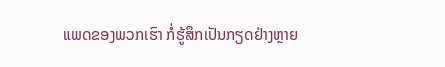ແພດຂອງພວກເຮົາ ກໍ່ຮູ້ສຶກເປັນກຽດຢ່າງຫຼາຍ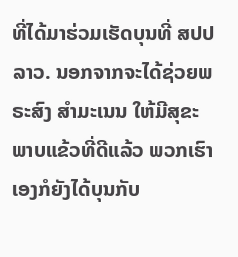ທີ່ໄດ້ມາຮ່ວມເຮັດບຸນທີ່ ສປປ ລາວ. ນອກຈາກຈະໄດ້ຊ່ວຍພຣະສົງ ສຳມະເນນ ໃຫ້ມີສຸຂະພາບແຂ້ວທີ່ດີແລ້ວ ພວກເຮົາເອງກໍຍັງໄດ້ບຸນກັບ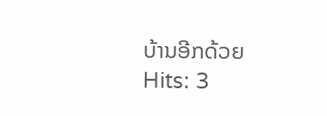ບ້ານອີກດ້ວຍ
Hits: 3